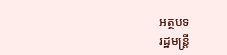អត្ថបទ
រដ្ឋមន្ដ្រី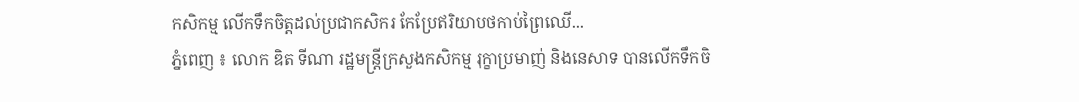កសិកម្ម លើកទឹកចិត្តដល់ប្រជាកសិករ កែប្រែឥរិយាបថកាប់ព្រៃឈើ...
ភ្នំពេញ ៖ លោក ឌិត ទីណា រដ្ឋមន្ត្រីក្រសួងកសិកម្ម រុក្ខាប្រមាញ់ និងនេសាទ បានលើកទឹកចិ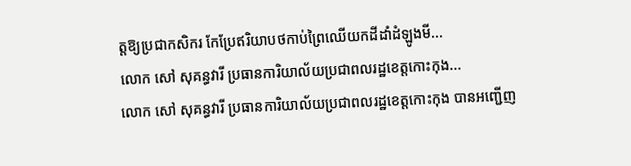ត្តឱ្យប្រជាកសិករ កែប្រែឥរិយាបថកាប់ព្រៃឈើយកដីដាំដំឡូងមី...
លោក សៅ សុគន្ធវារី ប្រធានការិយាល័យប្រជាពលរដ្ឋខេត្តកោះកុង...
លោក សៅ សុគន្ធវារី ប្រធានការិយាល័យប្រជាពលរដ្ឋខេត្តកោះកុង បានអញ្ជើញ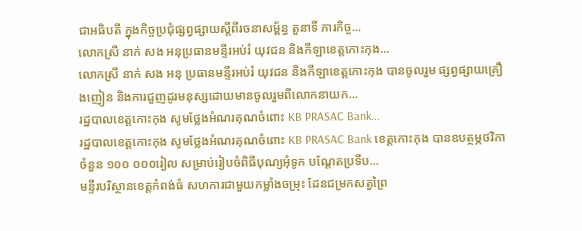ជាអធិបតី ក្នុងកិច្ចប្រជុំផ្សព្វផ្សាយស្ដីពីរចនាសម្ព័ន្ធ តួនាទី ភារកិច្ច...
លោកស្រី នាក់ សង អនុប្រធានមន្ទីរអប់រំ យុវជន និងកីឡាខេត្តកោះកុង...
លោកស្រី នាក់ សង អនុ ប្រធានមន្ទីរអប់រំ យុវជន និងកីឡាខេត្តកោះកុង បានចូលរួម ផ្សព្វផ្សាយគ្រឿងញៀន និងការជួញដូរមនុស្សដោយមានចូលរួមពីលោកនាយក...
រដ្ឋបាលខេត្តកោះកុង សូមថ្លែងអំណរគុណចំពោះ KB PRASAC Bank...
រដ្ឋបាលខេត្តកោះកុង សូមថ្លែងអំណរគុណចំពោះ KB PRASAC Bank ខេត្តកោះកុង បានឧបត្ថម្ភថវិកា ចំនួន ១០០ ០០០រៀល សម្រាប់រៀបចំពិធីបុណ្យអុំទូក បណ្តែតប្រទីប...
មន្ទីរបរិស្ថានខេត្តកំពង់ធំ សហការជាមួយកម្លាំងចម្រុះ ដែនជម្រកសត្វព្រៃ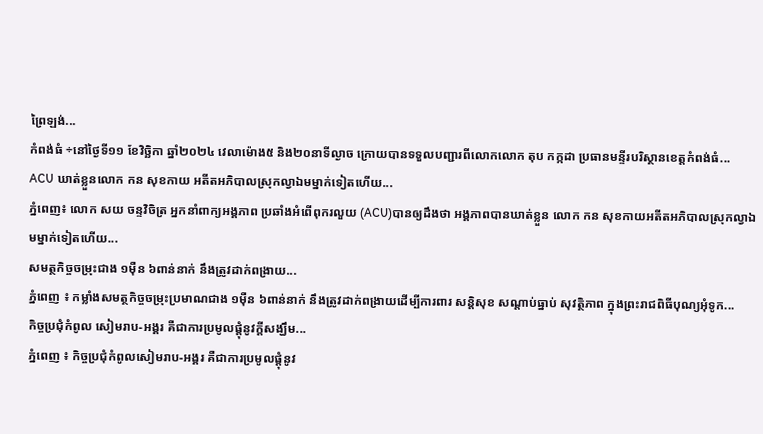ព្រៃឡង់...
កំពង់ធំ ÷នៅថ្ងៃទី១១ ខែវិច្ឆិកា ឆ្នាំ២០២៤ វេលាម៉ោង៥ និង២០នាទីល្ងាច ក្រោយបានទទួលបញ្ជារពីលោកលោក តុប កក្កដា ប្រធានមន្ទីរបរិស្ថានខេត្តកំពង់ធំ...
ACU ឃាត់ខ្លួនលោក កន សុខកាយ អតីតអភិបាលស្រុកល្វាឯមម្នាក់ទៀតហើយ...
ភ្នំពេញ៖ លោក សយ ចន្ទវិចិត្រ អ្នកនាំពាក្យអង្គភាព ប្រឆាំងអំពើពុករលួយ (ACU)បានឲ្យដឹងថា អង្គភាពបានឃាត់ខ្លួន លោក កន សុខកាយអតីតអភិបាលស្រុកល្វាឯមម្នាក់ទៀតហើយ...
សមត្ថកិច្ចចម្រុះជាង ១ម៉ឺន ៦ពាន់នាក់ នឹងត្រូវដាក់ពង្រាយ...
ភ្នំពេញ ៖ កម្លាំងសមត្ថកិច្ចចម្រុះប្រមាណជាង ១ម៉ឺន ៦ពាន់នាក់ នឹងត្រូវដាក់ពង្រាយដើម្បីការពារ សន្ដិសុខ សណ្ដាប់ធ្នាប់ សុវត្ថិភាព ក្នុងព្រះរាជពិធីបុណ្យអុំទូក...
កិច្ចប្រជុំកំពូល សៀមរាប-អង្គរ គឺជាការប្រមូលផ្តុំនូវក្តីសង្ឃឹម...
ភ្នំពេញ ៖ កិច្ចប្រជុំកំពូលសៀមរាប-អង្គរ គឺជាការប្រមូលផ្តុំនូវ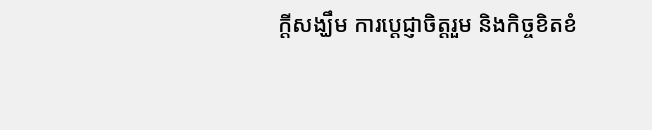ក្តីសង្ឃឹម ការប្តេជ្ញាចិត្តរួម និងកិច្ចខិតខំ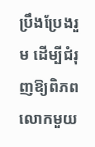ប្រឹងប្រែងរួម ដើម្បីជំរុញឱ្យពិភពលោកមួយ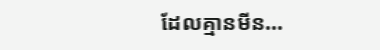ដែលគ្មានមីន...